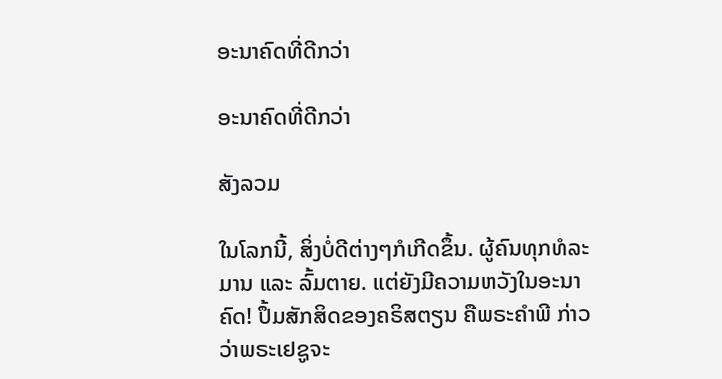ອະນາຄົດທີ່ດີກວ່າ

ອະນາຄົດທີ່ດີກວ່າ

ສັງລວມ

ໃນໂລກນີ້, ສິ່ງບໍ່ດີຕ່າງໆກໍເກີດຂຶ້ນ. ຜູ້ຄົນທຸກທໍລະມານ ແລະ ລົ້ມຕາຍ. ແຕ່ຍັງມີຄວາມຫວັງໃນອະນາຄົດ! ປຶ້ມສັກສິດຂອງຄຣິສຕຽນ ຄືພຣະຄໍາພີ ກ່າວວ່າພຣະເຢຊູຈະ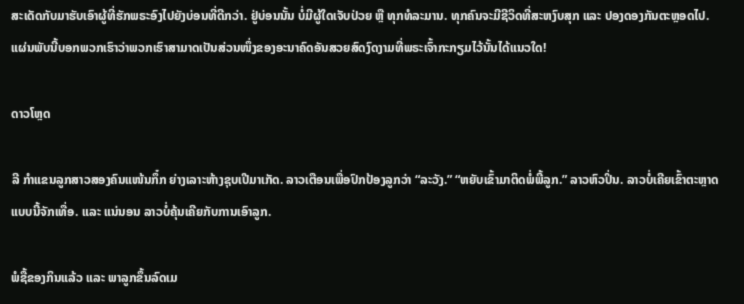ສະເດັດກັບມາຮັບເອົາຜູ້ທີ່ຮັກພຣະອົງໄປຍັງບ່ອນທີ່ດີກວ່າ. ຢູ່ບ່ອນນັ້ນ ບໍ່ມີຜູ້ໃດເຈັບປ່ວຍ ຫຼື ທຸກທໍລະມານ. ທຸກຄົນຈະມີຊີວິດທີ່ສະຫງົບສຸກ ແລະ ປອງດອງກັນຕະຫຼອດໄປ. ແຜ່ນພັບນີ້ບອກພວກເຮົາວ່າພວກເຮົາສາມາດເປັນສ່ວນໜຶ່ງຂອງອະນາຄົດອັນສວຍສົດງົດງາມທີ່ພຣະເຈົ້າກະກຽມໄວ້ນັ້ນໄດ້ແນວໃດ!

ດາວໂຫຼດ

ລີ ກໍາແຂນລູກສາວສອງຄົນແໜ້ນກຶ໋ກ ຍ່າງເລາະຫ້າງຊຸບເປີມາເກັດ. ລາວເຕືອນເພື່ອປົກປ້ອງລູກວ່າ “ລະວັງ.” “ຫຍັບເຂົ້າມາຕິດພໍ່ພີ້ລູກ.” ລາວຫົວປິ່ນ. ລາວບໍ່ເຄີຍເຂົ້າຕະຫຼາດແບບນີ້ຈັກເທື່ອ. ແລະ ແນ່ນອນ ລາວບໍ່ຄຸ້ນເຄີຍກັບການເອົາລູກ.

ພໍຊື້ຂອງກິນແລ້ວ ແລະ ພາລູກຂຶ້ນລົດເມ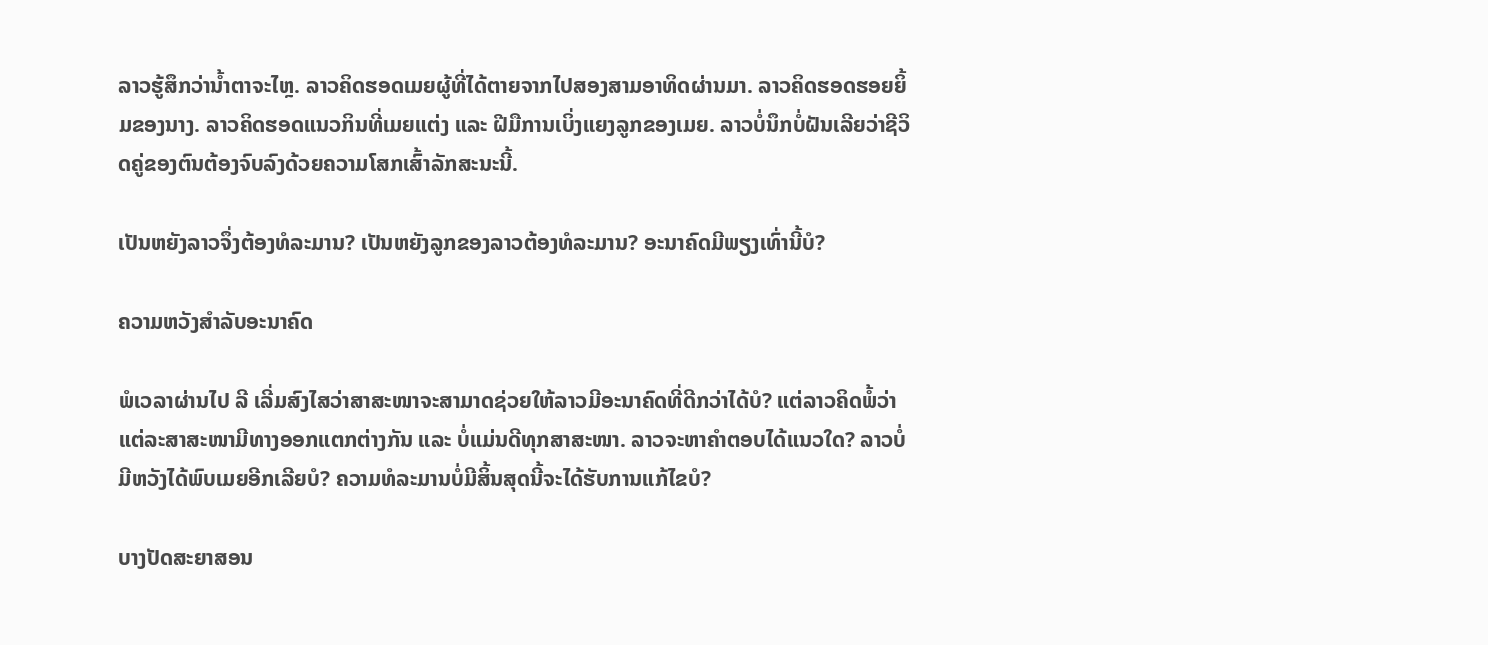ລາວຮູ້ສຶກວ່ານໍ້າຕາຈະໄຫຼ. ລາວຄິດຮອດເມຍຜູ້ທີ່ໄດ້ຕາຍຈາກໄປສອງສາມອາທິດຜ່ານມາ. ລາວຄິດຮອດຮອຍຍິ້ມຂອງນາງ. ລາວຄິດຮອດແນວກິນທີ່ເມຍແຕ່ງ ແລະ ຝີມືການເບິ່ງແຍງລູກຂອງເມຍ. ລາວບໍ່ນຶກບໍ່ຝັນເລີຍວ່າຊີວິດຄູ່ຂອງຕົນຕ້ອງຈົບລົງດ້ວຍຄວາມໂສກເສົ້າລັກສະນະນີ້.

ເປັນຫຍັງລາວຈຶ່ງຕ້ອງທໍລະມານ? ເປັນຫຍັງລູກຂອງລາວຕ້ອງທໍລະມານ? ອະນາຄົດມີພຽງເທົ່ານີ້ບໍ?

ຄວາມຫວັງສໍາລັບອະນາຄົດ

ພໍເວລາຜ່ານໄປ ລີ ເລີ່ມສົງໄສວ່າສາສະໜາຈະສາມາດຊ່ວຍໃຫ້ລາວມີອະນາຄົດທີ່ດີກວ່າໄດ້ບໍ? ແຕ່ລາວຄິດພໍ້ວ່າ ແຕ່ລະສາສະໜາມີທາງອອກແຕກຕ່າງກັນ ແລະ ບໍ່ແມ່ນດີທຸກສາສະໜາ. ລາວຈະຫາຄໍາຕອບໄດ້ແນວໃດ? ລາວບໍ່ມີຫວັງໄດ້ພົບເມຍອີກເລີຍບໍ? ຄວາມທໍລະມານບໍ່ມີສິ້ນສຸດນີ້ຈະໄດ້ຮັບການແກ້ໄຂບໍ?

ບາງປັດສະຍາສອນ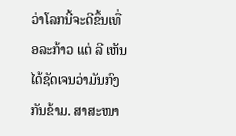ວ່າໂລກນີ້ຈະດີຂຶ້ນເທື່ອລະກ້າວ ແຕ່ ລີ ເຫັນໄດ້ຊັດເຈນວ່າມັນກົງກັນຂ້າມ. ສາສະໜາ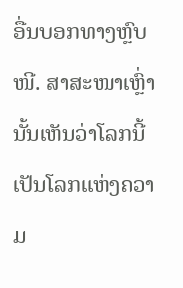ອື່ນບອກທາງຫຼົບໜີ. ສາສະໜາເຫຼົ່ານັ້ນເຫັນວ່າໂລກນີ້ເປັນໂລກແຫ່ງຄວາມ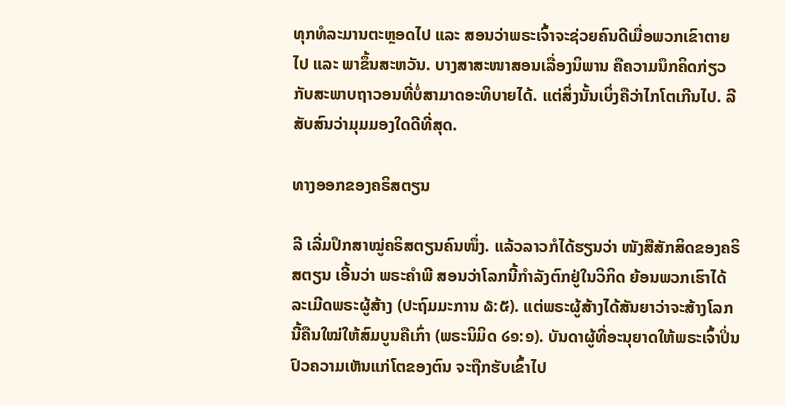ທຸກທໍລະມານຕະຫຼອດໄປ ແລະ ສອນວ່າພຣະເຈົ້າຈະຊ່ວຍຄົນດີເມື່ອພວກເຂົາຕາຍໄປ ແລະ ພາຂຶ້ນສະຫວັນ. ບາງສາສະໜາສອນເລື່ອງນິພານ ຄືຄວາມນຶກຄິດກ່ຽວກັບສະພາບຖາວອນທີ່ບໍ່ສາມາດອະທິບາຍໄດ້. ແຕ່ສິ່ງນັ້ນເບິ່ງຄືວ່າໄກໂຕເກີນໄປ. ລີ ສັບສົນວ່າມຸມມອງໃດດີທີ່ສຸດ.

ທາງອອກຂອງຄຣິສຕຽນ

ລີ ເລີ່ມປຶກສາໝູ່ຄຣິສຕຽນຄົນໜຶ່ງ. ແລ້ວລາວກໍໄດ້ຮຽນວ່າ ໜັງສືສັກສິດຂອງຄຣິສຕຽນ ເອີ້ນວ່າ ພຣະຄໍາພີ ສອນວ່າໂລກນີ້ກໍາລັງຕົກຢູ່ໃນວິກິດ ຍ້ອນພວກເຮົາໄດ້ລະເມີດພຣະຜູ້ສ້າງ (ປະຖົມມະການ ໖:໕). ແຕ່ພຣະຜູ້ສ້າງໄດ້ສັນຍາວ່າຈະສ້າງໂລກນີ້ຄືນໃໝ່ໃຫ້ສົມບູນຄືເກົ່າ (ພຣະນິມິດ ໒໑:໑). ບັນດາຜູ້ທີ່ອະນຸຍາດໃຫ້ພຣະເຈົ້າປິ່ນປົວຄວາມເຫັນແກ່ໂຕຂອງຕົນ ຈະຖືກຮັບເຂົ້າໄປ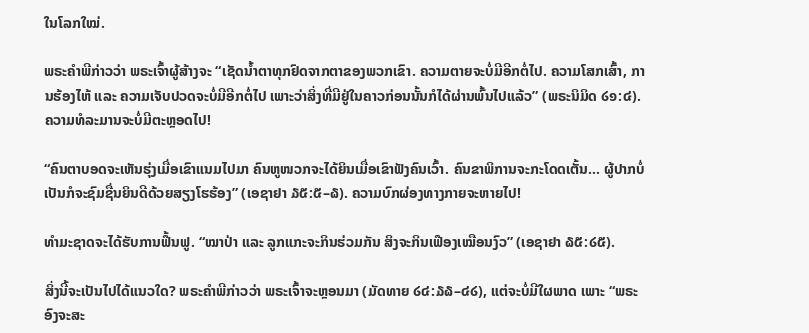ໃນໂລກໃໝ່.

ພຣະຄໍາພີກ່າວວ່າ ພຣະເຈົ້າຜູ້ສ້າງຈະ “ເຊັດນໍ້າຕາທຸກຢົດຈາກຕາຂອງພວກເຂົາ. ຄວາມຕາຍຈະບໍ່ມີອີກຕໍ່ໄປ. ຄວາມໂສກເສົ້າ, ການຮ້ອງໄຫ້ ແລະ ຄວາມເຈັບປວດຈະບໍ່ມີອີກຕໍ່ໄປ ເພາະວ່າສິ່ງທີ່ມີຢູ່ໃນຄາວກ່ອນນັ້ນກໍໄດ້ຜ່ານພົ້ນໄປແລ້ວ” (ພຣະນິມິດ ໒໑:໔). ຄວາມທໍລະມານຈະບໍ່ມີຕະຫຼອດໄປ!

“ຄົນຕາບອດຈະເຫັນຮຸ່ງເມື່ອເຂົາແນມໄປມາ ຄົນຫູໜວກຈະໄດ້ຍິນເມື່ອເຂົາຟັງຄົນເວົ້າ. ຄົນຂາພິການຈະກະໂດດເຕັ້ນ... ຜູ້ປາກບໍ່ເປັນກໍຈະຊົມຊື່ນຍິນດີດ້ວຍສຽງໂຮຮ້ອງ” (ເອຊາຢາ ໓໕:໕–໖). ຄວາມບົກຜ່ອງທາງກາຍຈະຫາຍໄປ!

ທໍາມະຊາດຈະໄດ້ຮັບການຟື້ນຟູ. “ໝາປ່າ ແລະ ລູກແກະຈະກິນຮ່ວມກັນ ສິງຈະກິນເຟືອງເໝືອນງົວ” (ເອຊາຢາ ໖໕:໒໕).

ສິ່ງນີ້ຈະເປັນໄປໄດ້ແນວໃດ? ພຣະຄໍາພີກ່າວວ່າ ພຣະເຈົ້າຈະຫຼອນມາ (ມັດທາຍ ໒໔:໓໖–໔໒), ແຕ່ຈະບໍ່ມີໃຜພາດ ເພາະ “ພຣະອົງຈະສະ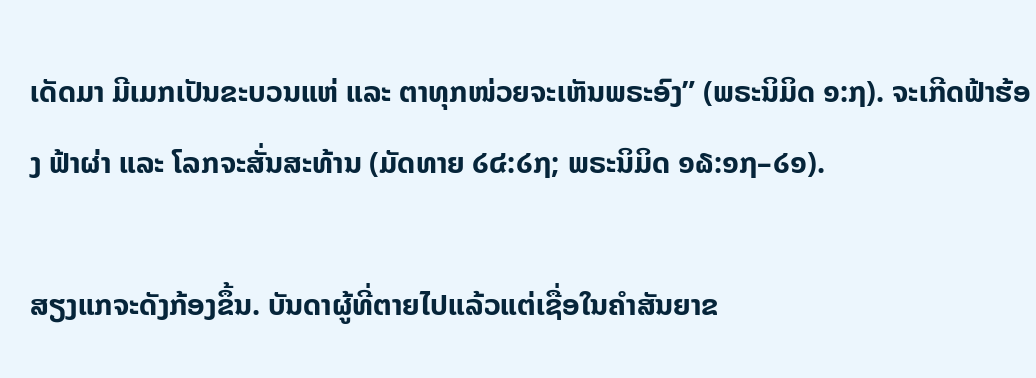ເດັດມາ ມີເມກເປັນຂະບວນແຫ່ ແລະ ຕາທຸກໜ່ວຍຈະເຫັນພຣະອົງ” (ພຣະນິມິດ ໑:໗). ຈະເກີດຟ້າຮ້ອງ ຟ້າຜ່າ ແລະ ໂລກຈະສັ່ນສະທ້ານ (ມັດທາຍ ໒໔:໒໗; ພຣະນິມິດ ໑໖:໑໗–໒໑).

ສຽງແກຈະດັງກ້ອງຂຶ້ນ. ບັນດາຜູ້ທີ່ຕາຍໄປແລ້ວແຕ່ເຊື່ອໃນຄໍາສັນຍາຂ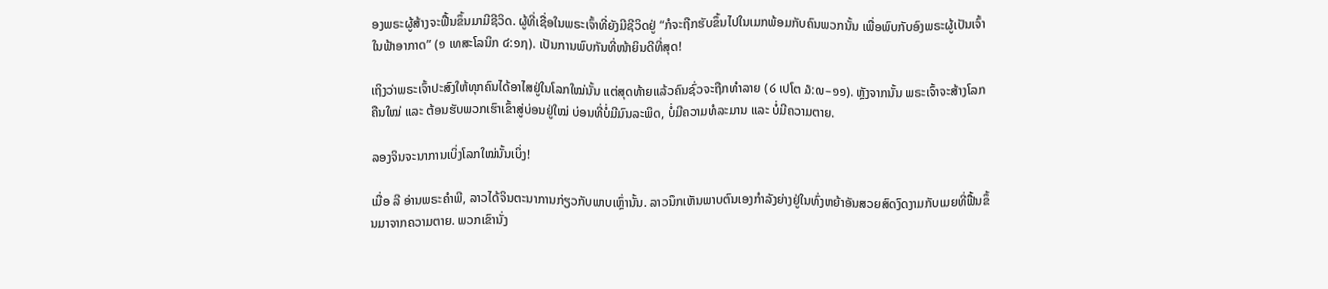ອງພຣະຜູ້ສ້າງຈະຟື້ນຂຶ້ນມາມີຊີວິດ. ຜູ້ທີ່ເຊື່ອໃນພຣະເຈົ້າທີ່ຍັງມີຊີວິດຢູ່ “ກໍຈະຖືກຮັບຂຶ້ນໄປໃນເມກພ້ອມກັບຄົນພວກນັ້ນ ເພື່ອພົບກັບອົງພຣະຜູ້ເປັນເຈົ້າໃນຟ້າອາກາດ” (໑ ເທສະໂລນິກ ໔:໑໗). ເປັນການພົບກັນທີ່ໜ້າຍິນດີທີ່ສຸດ!

ເຖິງວ່າພຣະເຈົ້າປະສົງໃຫ້ທຸກຄົນໄດ້ອາໄສຢູ່ໃນໂລກໃໝ່ນັ້ນ ແຕ່ສຸດທ້າຍແລ້ວຄົນຊົ່ວຈະຖືກທໍາລາຍ (໒ ເປໂຕ ໓:໙–໑໑). ຫຼັງຈາກນັ້ນ ພຣະເຈົ້າຈະສ້າງໂລກຄືນໃໝ່ ແລະ ຕ້ອນຮັບພວກເຮົາເຂົ້າສູ່ບ່ອນຢູ່ໃໝ່ ບ່ອນທີ່ບໍ່ມີມົນລະພິດ, ບໍ່ມີຄວາມທໍລະມານ ແລະ ບໍ່ມີຄວາມຕາຍ.

ລອງຈິນຈະນາການເບິ່ງໂລກໃໝ່ນັ້ນເບິ່ງ!

ເມື່ອ ລີ ອ່ານພຣະຄໍາພີ, ລາວໄດ້ຈິນຕະນາການກ່ຽວກັບພາບເຫຼົ່ານັ້ນ. ລາວນຶກເຫັນພາບຕົນເອງກໍາລັງຍ່າງຢູ່ໃນທົ່ງຫຍ້າອັນສວຍສົດງົດງາມກັບເມຍທີ່ຟື້ນຂຶ້ນມາຈາກຄວາມຕາຍ. ພວກເຂົານັ່ງ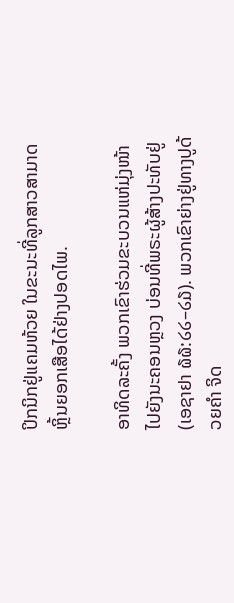ປິກນິກຢູ່ແຄມຫ້ວຍ ໃນຂະນະທີ່ລູກສາວສາມາດຫຼິ້ນຍອກເສືອໄດ້ຢ່າງປອດໄພ.

ອາທິດລະຄັ້ງ ພວກເຂົາຮ່ວມຂະບວນແຫ່ມຸ່ງໜ້າໄປຍັງນະຄອນຫຼວງ ບ່ອນທີ່ພຣະຜູ້ສ້າງປະທັບຢູ່ (ເອຊາຢາ ໖໖:໒໒–໒໓). ພວກເຂົາຍ່າງຢູ່ທາງປູດ້ວຍຄໍາ ຈິດ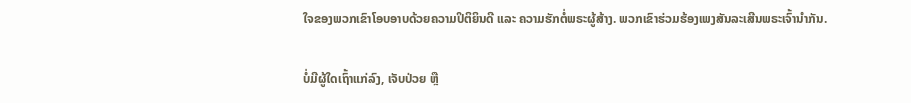ໃຈຂອງພວກເຂົາໂອບອາບດ້ວຍຄວາມປິຕິຍິນດີ ແລະ ຄວາມຮັກຕໍ່ພຣະຜູ້ສ້າງ. ພວກເຂົາຮ່ວມຮ້ອງເພງສັນລະເສີນພຣະເຈົ້ານຳກັນ.

ບໍ່ມີຜູ້ໃດເຖົ້າແກ່ລົງ, ເຈັບປ່ວຍ ຫຼື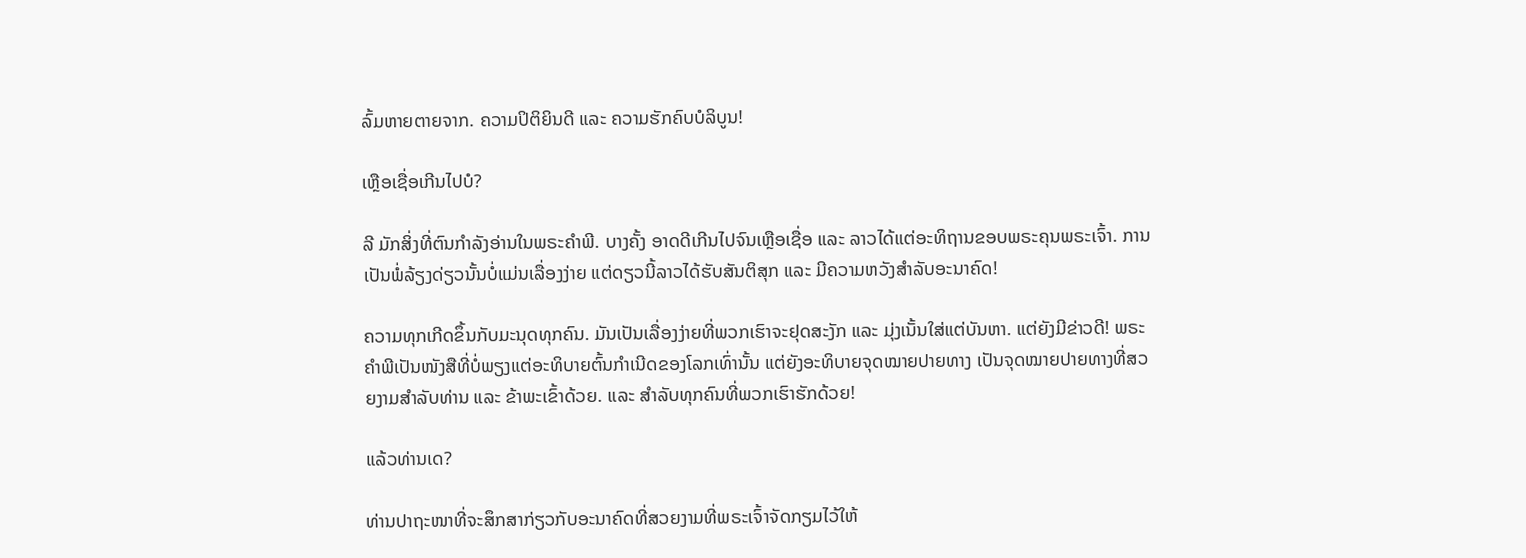ລົ້ມຫາຍຕາຍຈາກ. ຄວາມປິຕິຍິນດີ ແລະ ຄວາມຮັກຄົບບໍລິບູນ!

ເຫຼືອເຊື່ອເກີນໄປບໍ?

ລີ ມັກສິ່ງທີ່ຕົນກໍາລັງອ່ານໃນພຣະຄໍາພີ. ບາງຄັ້ງ ອາດດີເກີນໄປຈົນເຫຼືອເຊື່ອ ແລະ ລາວໄດ້ແຕ່ອະທິຖານຂອບພຣະຄຸນພຣະເຈົ້າ. ການເປັນພໍ່ລ້ຽງດ່ຽວນັ້ນບໍ່ແມ່ນເລື່ອງງ່າຍ ແຕ່ດຽວນີ້ລາວໄດ້ຮັບສັນຕິສຸກ ແລະ ມີຄວາມຫວັງສໍາລັບອະນາຄົດ!

ຄວາມທຸກເກີດຂຶ້ນກັບມະນຸດທຸກຄົນ. ມັນເປັນເລື່ອງງ່າຍທີ່ພວກເຮົາຈະຢຸດສະງັກ ແລະ ມຸ່ງເນັ້ນໃສ່ແຕ່ບັນຫາ. ແຕ່ຍັງມີຂ່າວດີ! ພຣະຄໍາພີເປັນໜັງສືທີ່ບໍ່ພຽງແຕ່ອະທິບາຍຕົ້ນກໍາເນີດຂອງໂລກເທົ່ານັ້ນ ແຕ່ຍັງອະທິບາຍຈຸດໝາຍປາຍທາງ ເປັນຈຸດໝາຍປາຍທາງທີ່ສວຍງາມສໍາລັບທ່ານ ແລະ ຂ້າພະເຂົ້າດ້ວຍ. ແລະ ສໍາລັບທຸກຄົນທີ່ພວກເຮົາຮັກດ້ວຍ!

ແລ້ວທ່ານເດ?

ທ່ານປາຖະໜາທີ່ຈະສຶກສາກ່ຽວກັບອະນາຄົດທີ່ສວຍງາມທີ່ພຣະເຈົ້າຈັດກຽມໄວ້ໃຫ້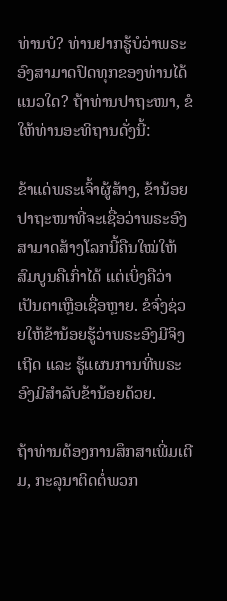ທ່ານບໍ? ທ່ານຢາກຮູ້ບໍວ່າພຣະອົງສາມາດປົດທຸກຂອງທ່ານໄດ້ແນວໃດ? ຖ້າທ່ານປາຖະໜາ, ຂໍໃຫ້ທ່ານອະທິຖານດັ່ງນີ້:

ຂ້າແດ່ພຣະເຈົ້າຜູ້ສ້າງ, ຂ້ານ້ອຍປາຖະໜາທີ່ຈະເຊື່ອວ່າພຣະອົງສາມາດສ້າງໂລກນີ້ຄືນໃໝ່ໃຫ້ສົມບູນຄືເກົ່າໄດ້ ແຕ່ເບິ່ງຄືວ່າເປັນຕາເຫຼືອເຊື່ອຫຼາຍ. ຂໍຈົ່ງຊ່ວຍໃຫ້ຂ້ານ້ອຍຮູ້ວ່າພຣະອົງມີຈິງເຖີດ ແລະ ຮູ້ແຜນການທີ່ພຣະອົງມີສໍາລັບຂ້ານ້ອຍດ້ວຍ.

ຖ້າທ່ານຕ້ອງການສຶກສາເພີ່ມເຕີມ, ກະລຸນາຕິດຕໍ່ພວກ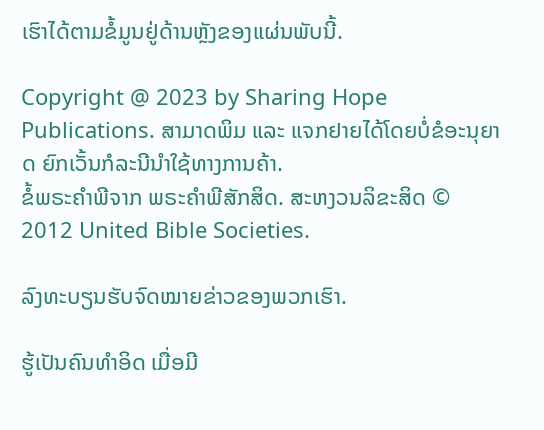ເຮົາໄດ້ຕາມຂໍ້ມູນຢູ່ດ້ານຫຼັງຂອງແຜ່ນພັບນີ້.

Copyright @ 2023 by Sharing Hope Publications. ສາມາດພິມ ແລະ ແຈກຢາຍໄດ້ໂດຍບໍ່ຂໍອະນຸຍາດ ຍົກເວັ້ນກໍລະນີນໍາໃຊ້ທາງການຄ້າ.
ຂໍ້ພຣະຄໍາພີຈາກ ພຣະຄໍາພີສັກສິດ. ສະຫງວນລິຂະສິດ © 2012 United Bible Societies.

ລົງທະບຽນຮັບຈົດໝາຍຂ່າວຂອງພວກເຮົາ.

ຮູ້ເປັນຄົນທໍາອິດ ເມື່ອມີ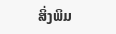ສິ່ງພິມ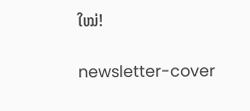ໃໝ່!

newsletter-cover